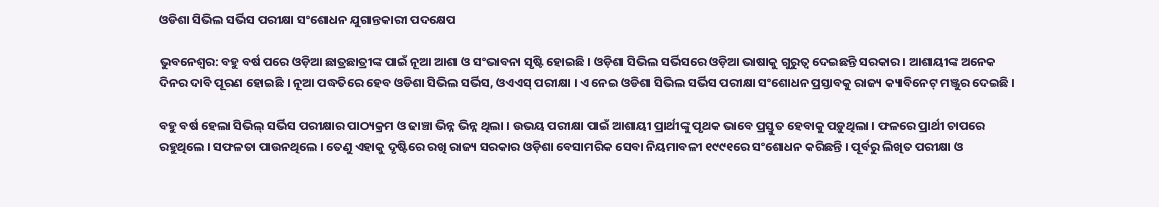ଓଡିଶା ସିଭିଲ ସର୍ଭିସ ପରୀକ୍ଷା ସଂଶୋଧନ ଯୁଗାନ୍ତକାରୀ ପଦକ୍ଷେପ

ଭୁବନେଶ୍ବର: ବହୁ ବର୍ଷ ପରେ ଓଡ଼ିଆ ଛାତ୍ରଛାତ୍ରୀଙ୍କ ପାଇଁ ନୂଆ ଆଶା ଓ ସଂଭାବନା ସୃଷ୍ଟି ହୋଇଛି । ଓଡ଼ିଶା ସିଭିଲ ସର୍ଭିସରେ ଓଡ଼ିଆ ଭାଷାକୁ ଗୁରୁତ୍ବ ଦେଇଛନ୍ତି ସରକାର । ଆଶାୟୀଙ୍କ ଅନେକ ଦିନର ଦାବି ପୂରଣ ହୋଇଛି । ନୂଆ ପଦ୍ଧତିରେ ହେବ ଓଡିଶା ସିଭିଲ ସର୍ଭିସ, ଓଏଏସ୍ ପରୀକ୍ଷା । ଏ ନେଇ ଓଡିଶା ସିଭିଲ ସର୍ଭିସ ପରୀକ୍ଷା ସଂଶୋଧନ ପ୍ରସ୍ତାବକୁ ରାଜ୍ୟ କ୍ୟାବିନେଟ୍ ମଞ୍ଜୁର ଦେଇଛି ।

ବହୁ ବର୍ଷ ହେଲା ସିଭିଲ୍ ସର୍ଭିସ ପରୀକ୍ଷାର ପାଠ୍ୟକ୍ରମ ଓ ଢାଞ୍ଚା ଭିନ୍ନ ଭିନ୍ନ ଥିଲା । ଉଭୟ ପରୀକ୍ଷା ପାଇଁ ଆଶାୟୀ ପ୍ରାର୍ଥୀଙ୍କୁ ପୃଥକ ଭାବେ ପ୍ରସ୍ତୁତ ହେବାକୁ ପଡ଼ୁଥିଲା । ଫଳରେ ପ୍ରାର୍ଥୀ ଚାପରେ ରହୁଥିଲେ । ସଫଳତା ପାଉନଥିଲେ । ତେଣୁ ଏହାକୁ ଦୃଷ୍ଟିରେ ରଖି ରାଜ୍ୟ ସରକାର ଓଡ଼ିଶା ବେସାମରିକ ସେବା ନିୟମାବଳୀ ୧୯୯୧ରେ ସଂଶୋଧନ କରିଛନ୍ତି । ପୂର୍ବରୁ ଲିଖିତ ପରୀକ୍ଷା ଓ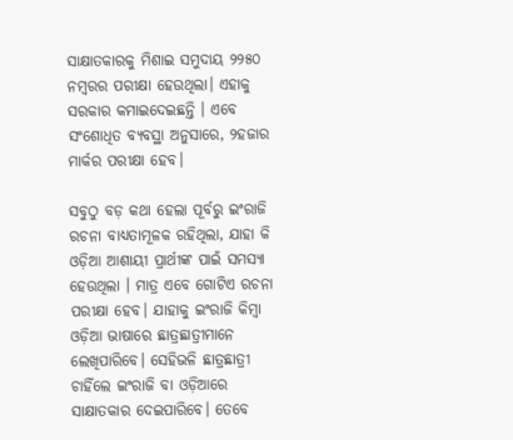ସାକ୍ଷାତକାରକୁ ମିଶାଇ ସମୁଦାୟ ୨୨୫୦ ନମ୍ବରର ପରୀକ୍ଷା ହେଉଥିଲା। ଏହାକୁ ସରକାର କମାଇଦେଇଛନ୍ତି । ଏବେ ସଂଶୋଧିତ ବ୍ୟବସ୍ଥା ଅନୁସାରେ, ୨ହଜାର ମାର୍କର ପରୀକ୍ଷା ହେବ।

ସବୁଠୁ ବଡ଼ କଥା ହେଲା ପୂର୍ବରୁ ଇଂରାଜି ରଚନା ବାଧ୍ୟତାମୂଳକ ରହିଥିଲା, ଯାହା କି ଓଡ଼ିଆ ଆଶାୟୀ ପ୍ରାର୍ଥୀଙ୍କ ପାଇଁ ସମସ୍ୟା ହେଉଥିଲା । ମାତ୍ର ଏବେ ଗୋଟିଏ ରଚନା ପରୀକ୍ଷା ହେବ। ଯାହାକୁ ଇଂରାଜି କିମ୍ବା ଓଡ଼ିଆ ଭାଷାରେ ଛାତ୍ରଛାତ୍ରୀମାନେ ଲେଖିପାରିବେ। ସେହିଭଳି ଛାତ୍ରଛାତ୍ରୀ ଚାହିଁଲେ ଇଂରାଜି ବା ଓଡ଼ିଆରେ ସାକ୍ଷାତକାର ଦେଇପାରିବେ। ତେବେ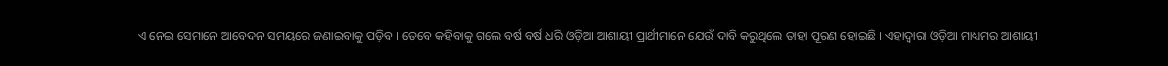ଏ ନେଇ ସେମାନେ ଆବେଦନ ସମୟରେ ଜଣାଇବାକୁ ପଡ଼ିବ । ତେବେ କହିବାକୁ ଗଲେ ବର୍ଷ ବର୍ଷ ଧରି ଓଡ଼ିଆ ଆଶାୟୀ ପ୍ରାର୍ଥୀମାନେ ଯେଉଁ ଦାବି କରୁଥିଲେ ତାହା ପୂରଣ ହୋଇଛି । ଏହାଦ୍ବାରା ଓଡ଼ିଆ ମାଧ୍ୟମର ଆଶାୟୀ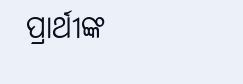ପ୍ରାର୍ଥୀଙ୍କ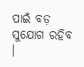ପାଇଁ ବଡ଼ ସୁଯୋଗ ରହିବ ।